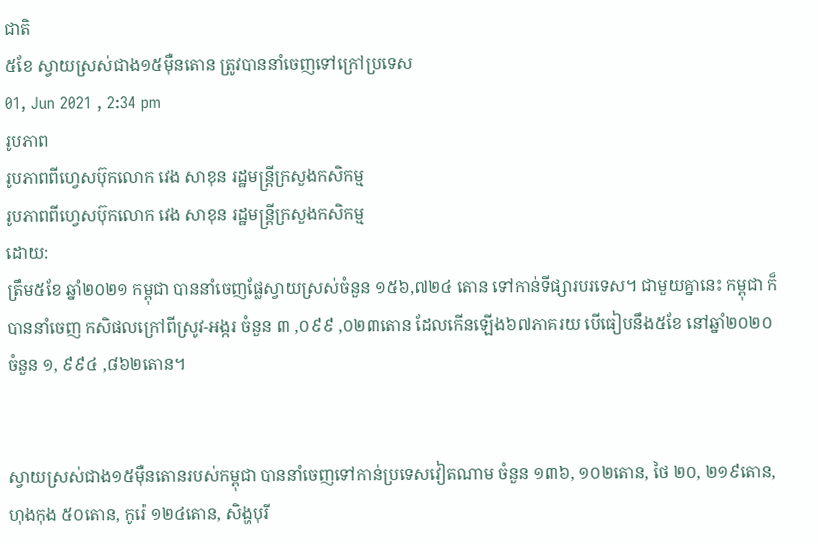ជាតិ
៥ខែ ស្វាយស្រស់ជាង១៥ម៉ឺនតោន ត្រូវបាននាំចេញទៅក្រៅប្រទេស
01, Jun 2021 , 2:34 pm
រូបភាព
រូបភាពពីហ្វេសប៊ុកលោក វេង សាខុន រដ្ឋមន្រ្តីក្រសួងកសិកម្ម
រូបភាពពីហ្វេសប៊ុកលោក វេង សាខុន រដ្ឋមន្រ្តីក្រសួងកសិកម្ម
ដោយ:
ត្រឹម៥ខែ ឆ្នាំ២០២១ កម្ពុជា បាននាំចេញផ្លែស្វាយស្រស់ចំនួន ១៥៦,៧២៤ តោន ទៅកាន់ទីផ្សារបរទេស។ ជាមួយគ្នានេះ កម្ពុជា ក៏បាននាំចេញ កសិផលក្រៅពីស្រូវ-អង្ករ ចំនួន ៣ ,០៩៩ ,០២៣តោន ដែលកើនឡើង៦៧ភាគរយ បើធៀបនឹង៥ខែ នៅឆ្នាំ២០២០ ចំនួន ១, ៩៩៤ ,៨៦២តោន។


ស្វាយស្រស់ជាង១៥ម៉ឺនតោនរបស់កម្ពុជា បាននាំចេញទៅកាន់ប្រទេសវៀតណាម ចំនួន ១៣៦, ១០២តោន, ថៃ ២០, ២១៩តោន, ហុងកុង ៥០តោន, កូរ៉េ ១២៤តោន, សិង្ហបុរី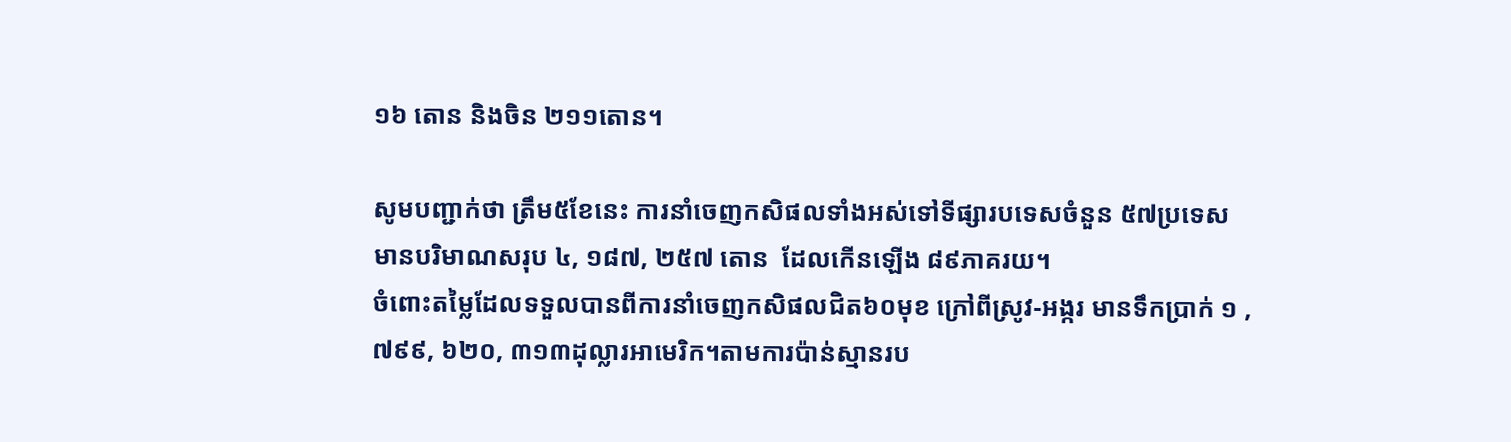១៦ តោន និងចិន ២១១តោន។

សូមបញ្ជាក់ថា ត្រឹម៥ខែនេះ ការនាំចេញកសិផលទាំងអស់ទៅទីផ្សារបទេសចំនួន ៥៧ប្រទេស មានបរិមាណសរុប ៤, ១៨៧, ២៥៧ តោន  ដែលកើនឡើង ៨៩ភាគរយ។
ចំពោះតម្លៃដែលទទួលបានពីការនាំចេញកសិផលជិត៦០មុខ ក្រៅពីស្រូវ-អង្ករ មានទឹកប្រាក់ ១ ,៧៩៩, ៦២០, ៣១៣ដុល្លារអាមេរិក។តាមការប៉ាន់ស្មានរប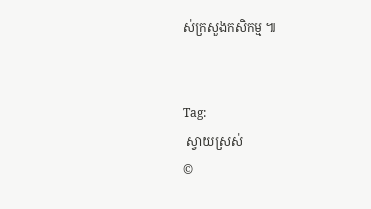ស់ក្រសួងកសិកម្ម ៕


Tag:
 ស្វាយស្រស់
©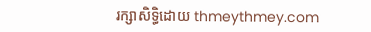រក្សាសិទ្ធិដោយ thmeythmey.com